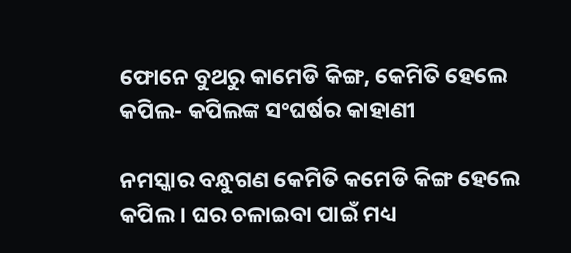ଫୋନେ ବୁଥରୁ କାମେଡି କିଙ୍ଗ, କେମିତି ହେଲେ କପିଲ- କପିଲଙ୍କ ସଂଘର୍ଷର କାହାଣୀ

ନମସ୍କାର ବନ୍ଧୁଗଣ କେମିତି କମେଡି କିଙ୍ଗ ହେଲେ କପିଲ । ଘର ଚଳାଇବା ପାଇଁ ମଧ୍ୟ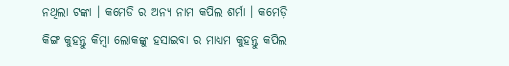ନଥିଲା ଟଙ୍କା । କମେଡି ର ଅନ୍ୟ ନାମ କପିଲ ଶର୍ମା । କମେଡ଼ି କିଙ୍ଗ କୁହନ୍ତୁ କିମ୍ବା ଲୋକଙ୍କୁ ହସାଇବା ର ମାଧ୍ୟମ କୁହନ୍ତୁ କପିଲ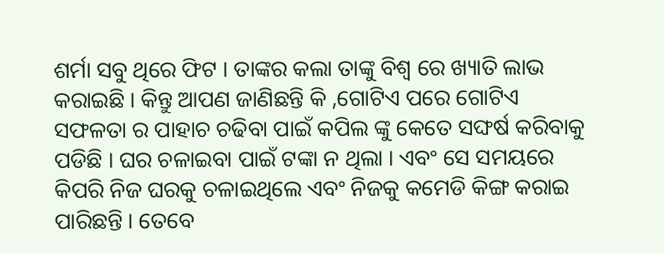ଶର୍ମା ସବୁ ଥିରେ ଫିଟ । ତାଙ୍କର କଲା ତାଙ୍କୁ ବିଶ୍ୱ ରେ ଖ୍ୟାତି ଲାଭ କରାଇଛି । କିନ୍ତୁ ଆପଣ ଜାଣିଛନ୍ତି କି ,ଗୋଟିଏ ପରେ ଗୋଟିଏ ସଫଳତା ର ପାହାଚ ଚଢିବା ପାଇଁ କପିଲ ଙ୍କୁ କେତେ ସଙ୍ଘର୍ଷ କରିବାକୁ ପଡିଛି । ଘର ଚଳାଇବା ପାଇଁ ଟଙ୍କା ନ ଥିଲା । ଏବଂ ସେ ସମୟରେ କିପରି ନିଜ ଘରକୁ ଚଳାଇଥିଲେ ଏବଂ ନିଜକୁ କମେଡି କିଙ୍ଗ କରାଇ ପାରିଛନ୍ତି । ତେବେ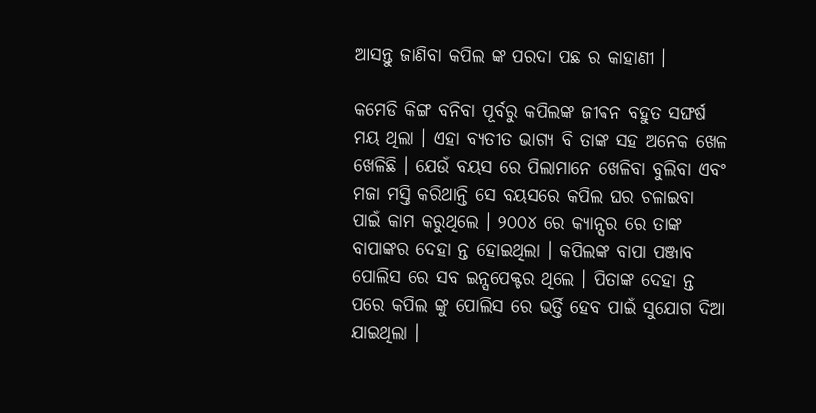ଆସନ୍ତୁ ଜାଣିବା କପିଲ ଙ୍କ ପରଦା ପଛ ର କାହାଣୀ ।

କମେଡି କିଙ୍ଗ ବନିବା ପୂର୍ବରୁ କପିଲଙ୍କ ଜୀଵନ ବହୁତ ସଙ୍ଘର୍ଷ ମୟ ଥିଲା । ଏହା ବ୍ୟତୀତ ଭାଗ୍ୟ ବି ତାଙ୍କ ସହ ଅନେକ ଖେଳ ଖେଳିଛି । ଯେଉଁ ବୟସ ରେ ପିଲାମାନେ ଖେଳିବା ବୁଲିବା ଏବଂ ମଜା ମସ୍ତି କରିଥାନ୍ତି ସେ ବୟସରେ କପିଲ ଘର ଚଳାଇବା ପାଇଁ କାମ କରୁଥିଲେ । ୨୦୦୪ ରେ କ୍ୟାନ୍ସର ରେ ତାଙ୍କ ବାପାଙ୍କର ଦେହା ନ୍ତ ହୋଇଥିଲା । କପିଲଙ୍କ ବାପା ପଞ୍ଜାବ ପୋଲିସ ରେ ସବ ଇନ୍ସପେକ୍ଟର ଥିଲେ । ପିତାଙ୍କ ଦେହା ନ୍ତ ପରେ କପିଲ ଙ୍କୁ ପୋଲିସ ରେ ଭର୍ତ୍ତି ହେବ ପାଇଁ ସୁଯୋଗ ଦିଆ ଯାଇଥିଲା ।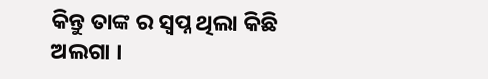କିନ୍ତୁ ତାଙ୍କ ର ସ୍ୱପ୍ନ ଥିଲା କିଛି ଅଲଗା ।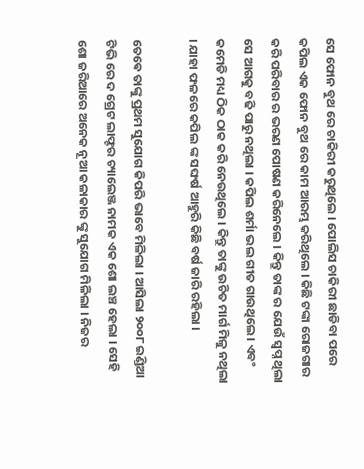ସେ ଫୋନ ବୁଥ ରେ ଚାକିରୀ କରୁଥିଲେ । ପୋଲିସ ଚାକିରୀ ଛାଡିବା ପରେ କପିଲ ଏକ ଫୋନ ବୁଥ ରେ କାମ ଆରମ୍ଭ କରିଥିଲେ । କିଛି ଟଙ୍କା ରୋଜଗାର କରି ପରିବାର ର ଭରଣ ପୋଷଣ କରିନେଲେ । କିନ୍ତୁ ତାଙ୍କ ର ଯେଉଁ ସ୍ୱପ୍ନ ଥିଲା ସେ ଆଗକୁ ବଢି ପାରୁ ନଥିଲା । କପିଲ ଶର୍ମା ଭଲ ଗୀତ ଗାଉଥିଲେ । ଏବଂ କମେଡି ମଧ୍ୟ ଠିକ ଠାକ କରି ନେଉଥିଲେ । କିନ୍ତୁ ତାଙ୍କୁ ଉଚିତ ମାର୍ଗ ମିଳୁ ନଥିଲା । ଯାହା ଫଳରେ କପିଲ ଙ୍କ ସଙ୍ଘର୍ଷ ଆହୁରି କିଛି ବର୍ଷ ଜାରି ରହିଲା ।

ତେଵେ ତାଙ୍କୁ ପ୍ରଥମ ସୁଯୋଗ କିପରି ଭାବେ ମିଳିଲା । ଆସିଲା ୨୦୦୮ ଇଣ୍ଡିଆ ଟିଭି ରେ ଦ ଗ୍ରେଟ ଲାଫ୍ଟର ଚ୍ୟାଲେଞ୍ଜ ନାମକ ଏକ ଶୋ ଲଞ୍ଚ ହେଲା । ସେହି ଶୋ ଜରିଆରେ ଅନେକ ନୂଆ କଳାକାର ଙ୍କୁ ସୁଯୋଗ ମିଳିଲା । ନିଜର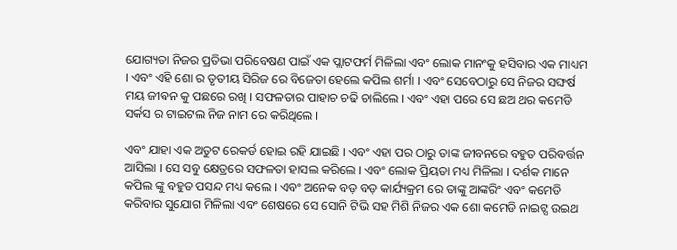ଯୋଗ୍ୟତା ନିଜର ପ୍ରତିଭା ପରିବେଷଣ ପାଇଁ ଏକ ପ୍ଲାଟଫର୍ମ ମିଳିଲା ଏବଂ ଲୋକ ମାନଂକୁ ହସିବାର ଏକ ମାଧ୍ୟମ । ଏବଂ ଏହି ଶୋ ର ତୃତୀୟ ସିରିଜ ରେ ବିଜେତା ହେଲେ କପିଲ ଶର୍ମା । ଏବଂ ସେବେଠାରୁ ସେ ନିଜର ସଙ୍ଘର୍ଷ ମୟ ଜୀଵନ କୁ ପଛରେ ରଖି । ସଫଳତାର ପାହାଚ ଚଢି ଚାଲିଲେ । ଏବଂ ଏହା ପରେ ସେ ଛଅ ଥର କମେଡି ସର୍କସ ର ଟାଇଟଲ ନିଜ ନାମ ରେ କରିଥିଲେ ।

ଏବଂ ଯାହା ଏକ ଅତୁଟ ରେକର୍ଡ ହୋଇ ରହି ଯାଇଛି । ଏବଂ ଏହା ପର ଠାରୁ ତାଙ୍କ ଜୀବନରେ ବହୁତ ପରିବର୍ତ୍ତନ ଆସିଲା । ସେ ସବୁ କ୍ଷେତ୍ରରେ ସଫଳତା ହାସଲ କରିଲେ । ଏବଂ ଲୋକ ପ୍ରିୟତା ମଧ୍ୟ ମିଳିଲା । ଦର୍ଶକ ମାନେ କପିଲ ଙ୍କୁ ବହୁତ ପସନ୍ଦ ମଧ୍ୟ କଲେ । ଏବଂ ଅନେକ ବଡ଼ ବଡ଼ କାର୍ଯ୍ୟକ୍ରମ ରେ ତାଙ୍କୁ ଆଙ୍କରିଂ ଏବଂ କମେଡି କରିବାର ସୁଯୋଗ ମିଳିଲା ଏବଂ ଶେଷରେ ସେ ସୋନି ଟିଭି ସହ ମିଶି ନିଜର ଏକ ଶୋ କମେଡି ନାଇଟ୍ସ ଉଇଥ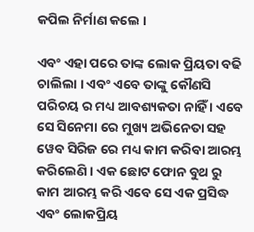କପିଲ ନିର୍ମାଣ କଲେ ।

ଏବଂ ଏହା ପରେ ତାଙ୍କ ଲୋକ ପ୍ରିୟତା ବଢି ଚାଲିଲା । ଏବଂ ଏବେ ତାଙ୍କୁ କୌଣସି ପରିଚୟ ର ମଧ୍ୟ ଆବଶ୍ୟକତା ନାହିଁ । ଏବେ ସେ ସିନେମା ରେ ମୁଖ୍ୟ ଅଭିନେତା ସହ ୱେବ ସିରିଜ ରେ ମଧ୍ୟ କାମ କରିବା ଆରମ୍ଭ କରିଲେଣି । ଏକ ଛୋଟ ଫୋନ ବୁଥ ରୁ କାମ ଆରମ୍ଭ କରି ଏବେ ସେ ଏକ ପ୍ରସିଦ୍ଧ ଏବଂ ଲୋକପ୍ରିୟ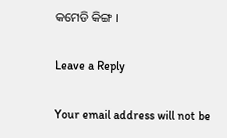କମେଡି କିଙ୍ଗ ।

Leave a Reply

Your email address will not be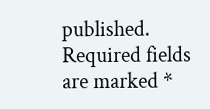published. Required fields are marked *